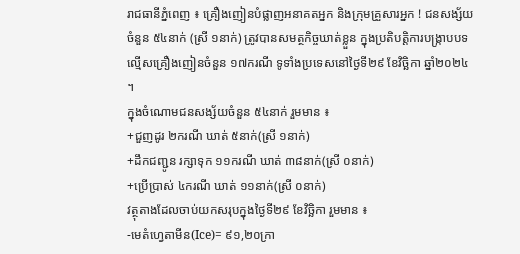រាជធានីភ្នំពេញ ៖ គ្រឿងញៀនបំផ្លាញអនាគតអ្នក និងក្រុមគ្រួសារអ្នក ! ជនសង្ស័យចំនួន ៥៤នាក់ (ស្រី ១នាក់) ត្រូវបានសមត្ថកិច្ចឃាត់ខ្លួន ក្នុងប្រតិបត្តិការបង្ក្រាបបទល្មើសគ្រឿងញៀនចំនួន ១៧ករណី ទូទាំងប្រទេសនៅថ្ងៃទី២៩ ខែវិច្ឆិកា ឆ្នាំ២០២៤ ។
ក្នុងចំណោមជនសង្ស័យចំនួន ៥៤នាក់ រួមមាន ៖
+ជួញដូរ ២ករណី ឃាត់ ៥នាក់(ស្រី ១នាក់)
+ដឹកជញ្ជូន រក្សាទុក ១១ករណី ឃាត់ ៣៨នាក់(ស្រី ០នាក់)
+ប្រើប្រាស់ ៤ករណី ឃាត់ ១១នាក់(ស្រី ០នាក់)
វត្ថុតាងដែលចាប់យកសរុបក្នុងថ្ងៃទី២៩ ខែវិច្ឆិកា រួមមាន ៖
-មេតំហ្វេតាមីន(Ice)= ៩១,២០ក្រា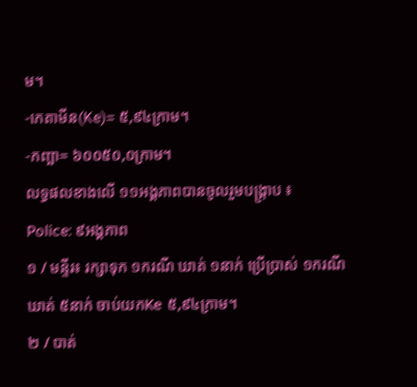ម។
-កេតាមីន(Ke)= ៥,៩៤ក្រាម។
-កញ្ឆា= ៦០០៥០,០ក្រាម។
លទ្ធផលខាងលើ ១១អង្គភាពបានចូលរួមបង្ក្រាប ៖
Police: ៩អង្គភាព
១ / មន្ទីរ៖ រក្សាទុក ១ករណី ឃាត់ ១នាក់ ប្រើប្រាស់ ១ករណី ឃាត់ ៥នាក់ ចាប់យកKe ៥,៩៤ក្រាម។
២ / បាត់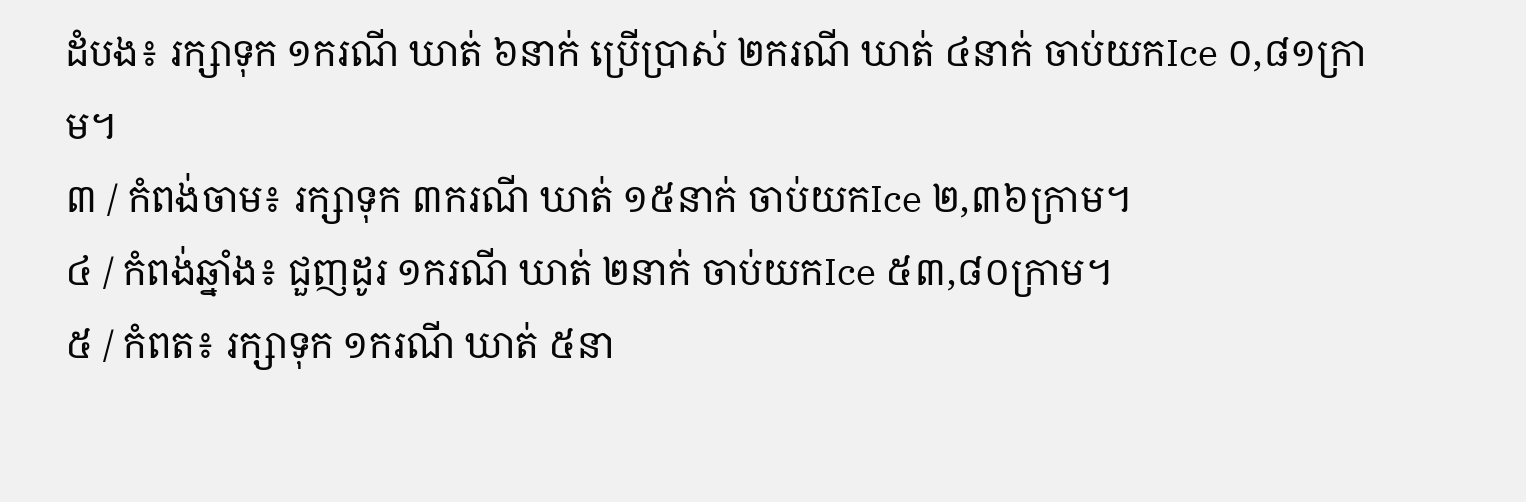ដំបង៖ រក្សាទុក ១ករណី ឃាត់ ៦នាក់ ប្រើប្រាស់ ២ករណី ឃាត់ ៤នាក់ ចាប់យកIce ០,៨១ក្រាម។
៣ / កំពង់ចាម៖ រក្សាទុក ៣ករណី ឃាត់ ១៥នាក់ ចាប់យកIce ២,៣៦ក្រាម។
៤ / កំពង់ឆ្នាំង៖ ជួញដូរ ១ករណី ឃាត់ ២នាក់ ចាប់យកIce ៥៣,៨០ក្រាម។
៥ / កំពត៖ រក្សាទុក ១ករណី ឃាត់ ៥នា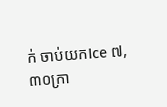ក់ ចាប់យកIce ៧,៣០ក្រា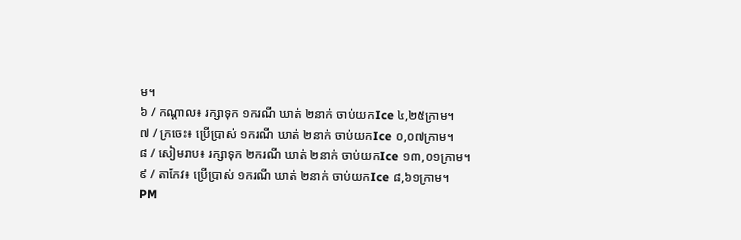ម។
៦ / កណ្តាល៖ រក្សាទុក ១ករណី ឃាត់ ២នាក់ ចាប់យកIce ៤,២៥ក្រាម។
៧ / ក្រចេះ៖ ប្រើប្រាស់ ១ករណី ឃាត់ ២នាក់ ចាប់យកIce ០,០៧ក្រាម។
៨ / សៀមរាប៖ រក្សាទុក ២ករណី ឃាត់ ២នាក់ ចាប់យកIce ១៣,០១ក្រាម។
៩ / តាកែវ៖ ប្រើប្រាស់ ១ករណី ឃាត់ ២នាក់ ចាប់យកIce ៨,៦១ក្រាម។
PM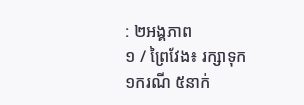: ២អង្គភាព
១ / ព្រៃវែង៖ រក្សាទុក ១ករណី ៥នាក់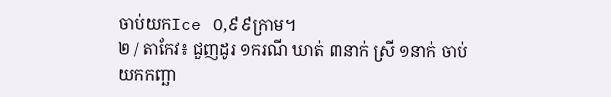ចាប់យកIce ០,៩៩ក្រាម។
២ / តាកែវ៖ ជួញដូរ ១ករណី ឃាត់ ៣នាក់ ស្រី ១នាក់ ចាប់យកកញ្ឆា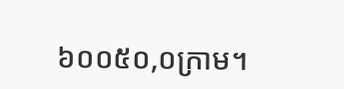៦០០៥០,០ក្រាម។